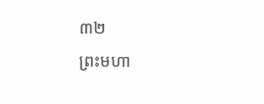៣២
ព្រះមហា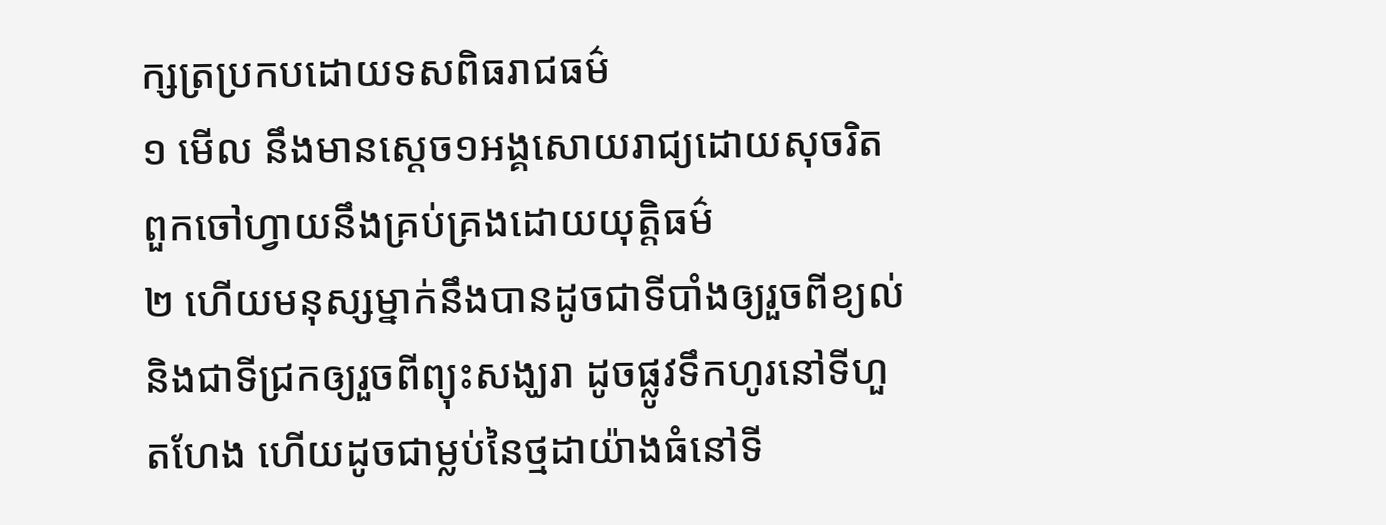ក្សត្រប្រកបដោយទសពិធរាជធម៌
១ មើល នឹងមានស្តេច១អង្គសោយរាជ្យដោយសុចរិត ពួកចៅហ្វាយនឹងគ្រប់គ្រងដោយយុត្តិធម៌
២ ហើយមនុស្សម្នាក់នឹងបានដូចជាទីបាំងឲ្យរួចពីខ្យល់ និងជាទីជ្រកឲ្យរួចពីព្យុះសង្ឃរា ដូចផ្លូវទឹកហូរនៅទីហួតហែង ហើយដូចជាម្លប់នៃថ្មដាយ៉ាងធំនៅទី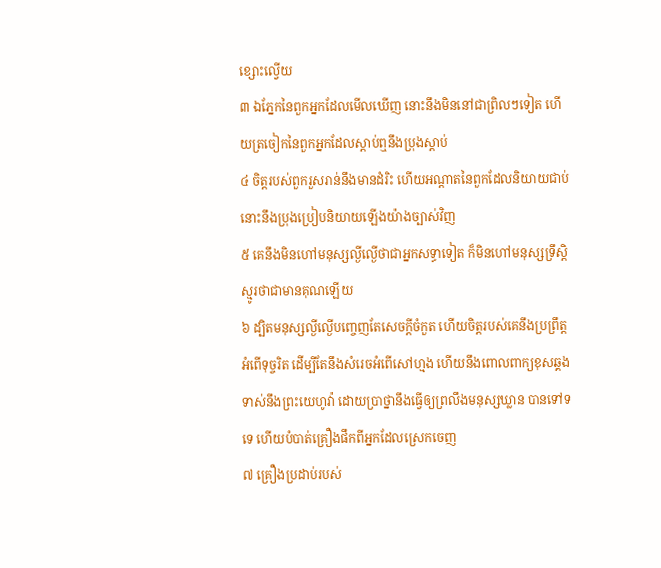ខ្សោះល្វើយ
៣ ឯភ្នែកនៃពួកអ្នកដែលមើលឃើញ នោះនឹងមិននៅជាព្រិលៗទៀត ហើយត្រចៀកនៃពួកអ្នកដែលស្តាប់ឮនឹងប្រុងស្តាប់
៤ ចិត្តរបស់ពួករួសរាន់នឹងមានដំរិះ ហើយអណ្តាតនៃពួកដែលនិយាយជាប់ នោះនឹងប្រុងប្រៀបនិយាយឡើងយ៉ាងច្បាស់វិញ
៥ គេនឹងមិនហៅមនុស្សល្ងីល្ងើថាជាអ្នកសទ្ធាទៀត ក៏មិនហៅមនុស្សទ្រឹស្តិស្មូរថាជាមានគុណឡើយ
៦ ដ្បិតមនុស្សល្ងីល្ងើបញ្ចេញតែសេចក្តីចំកួត ហើយចិត្តរបស់គេនឹងប្រព្រឹត្តអំពើទុច្ចរិត ដើម្បីតែនឹងសំរេចអំពើសៅហ្មង ហើយនឹងពោលពាក្យខុសឆ្គងទាស់នឹងព្រះយេហូវ៉ា ដោយប្រាថ្នានឹងធ្វើឲ្យព្រលឹងមនុស្សឃ្លាន បានទៅទទេ ហើយបំបាត់គ្រឿងផឹកពីអ្នកដែលស្រេកចេញ
៧ គ្រឿងប្រដាប់របស់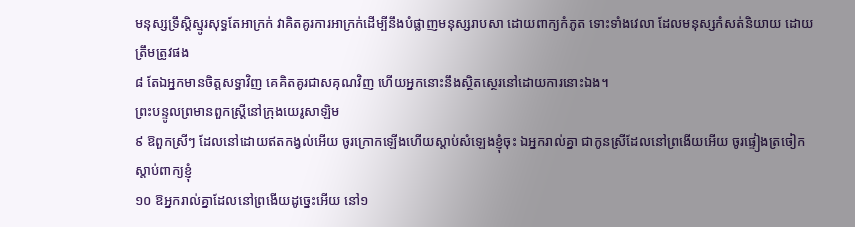មនុស្សទ្រឹស្តិស្មូរសុទ្ធតែអាក្រក់ វាគិតគូរការអាក្រក់ដើម្បីនឹងបំផ្លាញមនុស្សរាបសា ដោយពាក្យកំភូត ទោះទាំងវេលា ដែលមនុស្សកំសត់និយាយ ដោយត្រឹមត្រូវផង
៨ តែឯអ្នកមានចិត្តសទ្ធាវិញ គេគិតគូរជាសគុណវិញ ហើយអ្នកនោះនឹងស្ថិតស្ថេរនៅដោយការនោះឯង។
ព្រះបន្ទូលព្រមានពួកស្ត្រីនៅក្រុងយេរូសាឡិម
៩ ឱពួកស្រីៗ ដែលនៅដោយឥតកង្វល់អើយ ចូរក្រោកឡើងហើយស្តាប់សំឡេងខ្ញុំចុះ ឯអ្នករាល់គ្នា ជាកូនស្រីដែលនៅព្រងើយអើយ ចូរផ្ទៀងត្រចៀកស្តាប់ពាក្យខ្ញុំ
១០ ឱអ្នករាល់គ្នាដែលនៅព្រងើយដូច្នេះអើយ នៅ១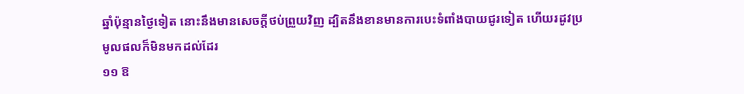ឆ្នាំប៉ុន្មានថ្ងៃទៀត នោះនឹងមានសេចក្តីថប់ព្រួយវិញ ដ្បិតនឹងខានមានការបេះទំពាំងបាយជូរទៀត ហើយរដូវប្រមូលផលក៏មិនមកដល់ដែរ
១១ ឱ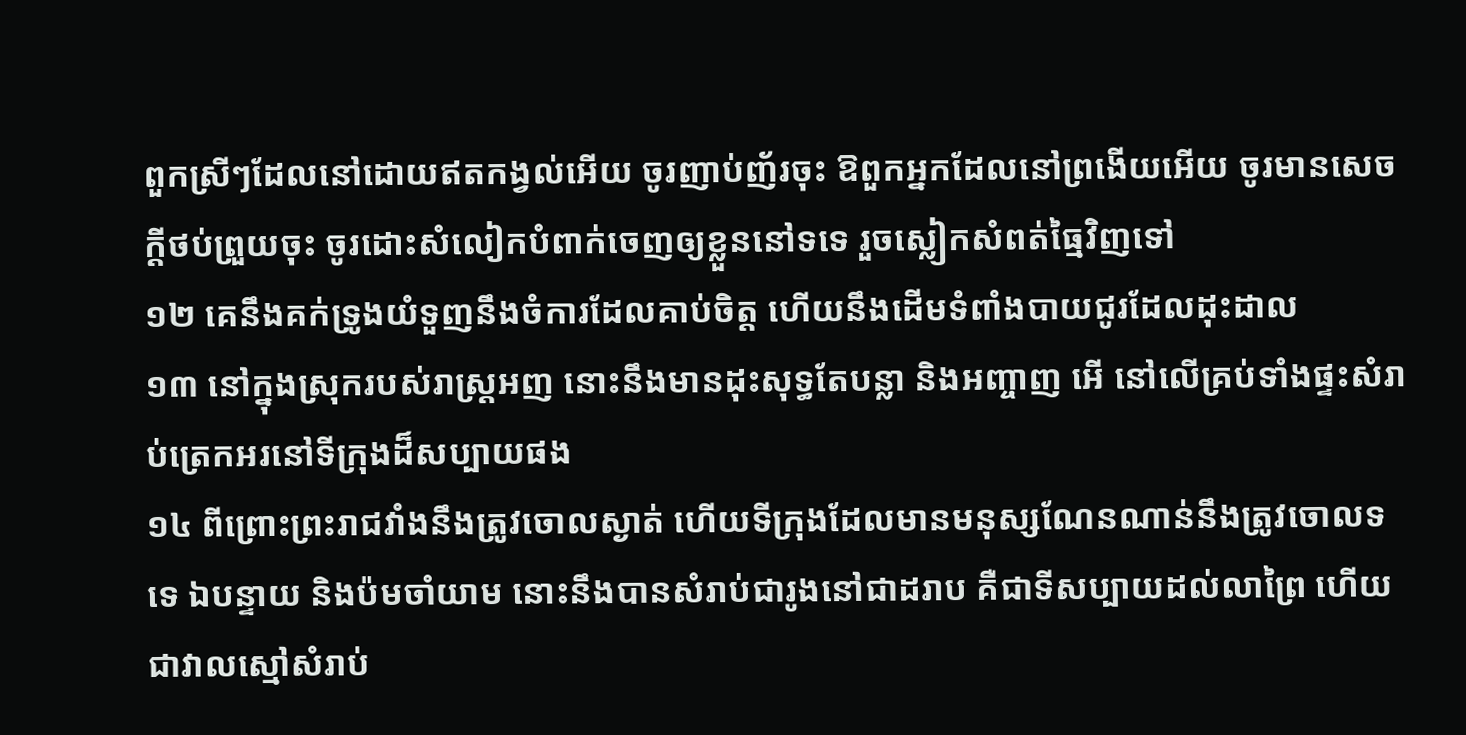ពួកស្រីៗដែលនៅដោយឥតកង្វល់អើយ ចូរញាប់ញ័រចុះ ឱពួកអ្នកដែលនៅព្រងើយអើយ ចូរមានសេចក្តីថប់ព្រួយចុះ ចូរដោះសំលៀកបំពាក់ចេញឲ្យខ្លួននៅទទេ រួចស្លៀកសំពត់ធ្មៃវិញទៅ
១២ គេនឹងគក់ទ្រូងយំទួញនឹងចំការដែលគាប់ចិត្ត ហើយនឹងដើមទំពាំងបាយជូរដែលដុះដាល
១៣ នៅក្នុងស្រុករបស់រាស្ត្រអញ នោះនឹងមានដុះសុទ្ធតែបន្លា និងអញ្ចាញ អើ នៅលើគ្រប់ទាំងផ្ទះសំរាប់ត្រេកអរនៅទីក្រុងដ៏សប្បាយផង
១៤ ពីព្រោះព្រះរាជវាំងនឹងត្រូវចោលស្ងាត់ ហើយទីក្រុងដែលមានមនុស្សណែនណាន់នឹងត្រូវចោលទទេ ឯបន្ទាយ និងប៉មចាំយាម នោះនឹងបានសំរាប់ជារូងនៅជាដរាប គឺជាទីសប្បាយដល់លាព្រៃ ហើយជាវាលស្មៅសំរាប់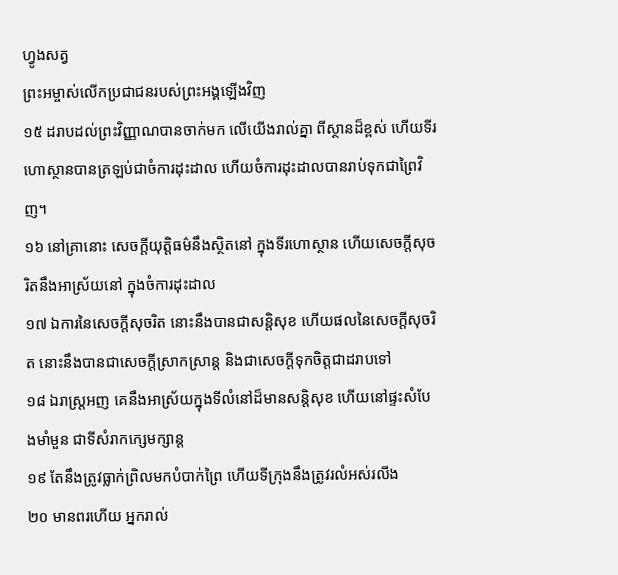ហ្វូងសត្វ
ព្រះអម្ចាស់លើកប្រជាជនរបស់ព្រះអង្គឡើងវិញ
១៥ ដរាបដល់ព្រះវិញ្ញាណបានចាក់មក លើយើងរាល់គ្នា ពីស្ថានដ៏ខ្ពស់ ហើយទីរហោស្ថានបានត្រឡប់ជាចំការដុះដាល ហើយចំការដុះដាលបានរាប់ទុកជាព្រៃវិញ។
១៦ នៅគ្រានោះ សេចក្តីយុត្តិធម៌នឹងស្ថិតនៅ ក្នុងទីរហោស្ថាន ហើយសេចក្តីសុចរិតនឹងអាស្រ័យនៅ ក្នុងចំការដុះដាល
១៧ ឯការនៃសេចក្តីសុចរិត នោះនឹងបានជាសន្តិសុខ ហើយផលនៃសេចក្តីសុចរិត នោះនឹងបានជាសេចក្តីស្រាកស្រាន្ត និងជាសេចក្តីទុកចិត្តជាដរាបទៅ
១៨ ឯរាស្ត្រអញ គេនឹងអាស្រ័យក្នុងទីលំនៅដ៏មានសន្តិសុខ ហើយនៅផ្ទះសំបែងមាំមួន ជាទីសំរាកក្សេមក្សាន្ត
១៩ តែនឹងត្រូវធ្លាក់ព្រិលមកបំបាក់ព្រៃ ហើយទីក្រុងនឹងត្រូវរលំអស់រលីង
២០ មានពរហើយ អ្នករាល់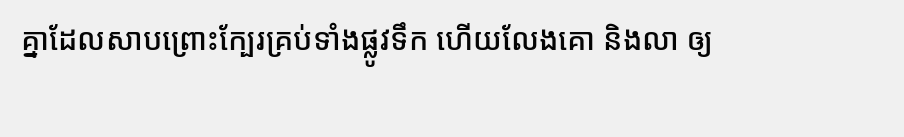គ្នាដែលសាបព្រោះក្បែរគ្រប់ទាំងផ្លូវទឹក ហើយលែងគោ និងលា ឲ្យ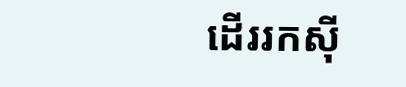ដើររកស៊ី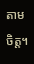តាមចិត្ត។